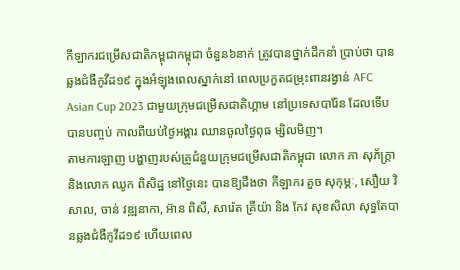កីឡាករជម្រើសជាតិកម្ពុជាកម្ពុជា ចំនួន៦នាក់ ត្រូវបានថ្នាក់ដឹកនាំ ប្រាប់ថា បានឆ្លងជំងឺកូវីដ១៩ ក្នុងអំឡុងពេលស្នាក់នៅ ពេលប្រកួតជម្រុះពានរង្វាន់ AFC Asian Cup 2023 ជាមួយក្រុមជម្រើសជាតិហ្គាម នៅប្រទេសបារ៉ែន ដែលទើបបានបញ្ចប់ កាលពីយប់ថ្ងៃអង្គារ ឈានចូលថ្ងៃពុធ ម្សិលមិញ។
តាមការឡាញ បង្ហាញរបស់គ្រូជំនួយក្រុមជម្រើសជាតិកម្ពុជា លោក ភា សុភ័ក្រ្តា និងលោក ឈូក ពិសិដ្ឋ នៅថ្ងៃនេះ បានឱ្យដឹងថា កីឡាករ គួច សុកុម្ភៈ, សឿយ វិសាល, ចាន់ វឌ្ឍនាកា, អ៊ាន ពិសី, សារ៉េត គ្រីយ៉ា និង កែវ សុខសិលា សុទ្ធតែបានឆ្លងជំងឺកូវីដ១៩ ហើយពេល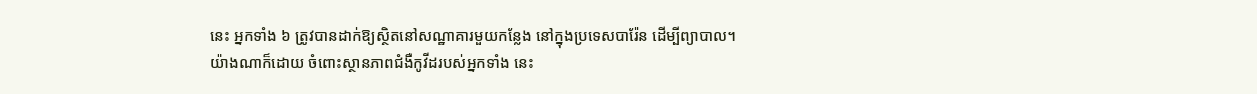នេះ អ្នកទាំង ៦ ត្រូវបានដាក់ឱ្យស្ថិតនៅសណ្ឋាគារមួយកន្លែង នៅក្នុងប្រទេសបារ៉ែន ដើម្បីព្យាបាល។
យ៉ាងណាក៏ដោយ ចំពោះស្ថានភាពជំងឺកូវីដរបស់អ្នកទាំង នេះ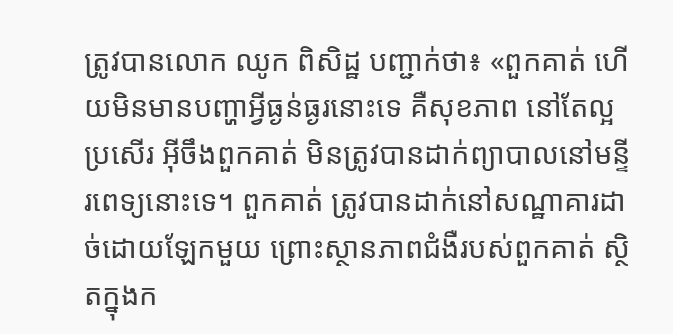ត្រូវបានលោក ឈូក ពិសិដ្ឋ បញ្ជាក់ថា៖ «ពួកគាត់ ហើយមិនមានបញ្ហាអ្វីធ្ងន់ធ្ងរនោះទេ គឺសុខភាព នៅតែល្អប្រសើរ អ៊ីចឹងពួកគាត់ មិនត្រូវបានដាក់ព្យាបាលនៅមន្ទីរពេទ្យនោះទេ។ ពួកគាត់ ត្រូវបានដាក់នៅសណ្ឋាគារដាច់ដោយឡែកមួយ ព្រោះស្ថានភាពជំងឺរបស់ពួកគាត់ ស្ថិតក្នុងក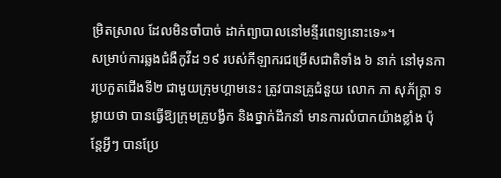ម្រិតស្រាល ដែលមិនចាំបាច់ ដាក់ព្យាបាលនៅមន្ទីរពេទ្យនោះទេ»។
សម្រាប់ការឆ្លងជំងឺកូវីដ ១៩ របស់កីឡាករជម្រើសជាតិទាំង ៦ នាក់ នៅមុនការប្រកួតជើងទី២ ជាមួយក្រុមហ្គាមនេះ ត្រូវបានគ្រូជំនួយ លោក ភា សុភ័ក្រ្តា ទម្លាយថា បានធ្វើឱ្យក្រុមគ្រូបង្វឹក និងថ្នាក់ដឹកនាំ មានការលំបាកយ៉ាងខ្លាំង ប៉ុន្តែអ្វីៗ បានប្រែ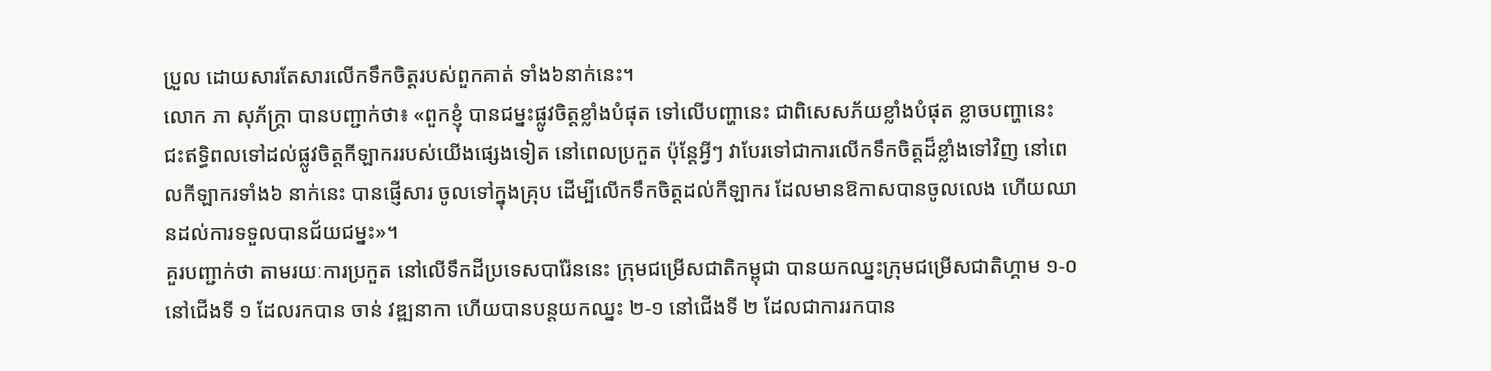ប្រួល ដោយសារតែសារលើកទឹកចិត្តរបស់ពួកគាត់ ទាំង៦នាក់នេះ។
លោក ភា សុភ័ក្រ្តា បានបញ្ជាក់ថា៖ «ពួកខ្ញុំ បានជម្នះផ្លូវចិត្តខ្លាំងបំផុត ទៅលើបញ្ហានេះ ជាពិសេសភ័យខ្លាំងបំផុត ខ្លាចបញ្ហានេះ ជះឥទ្ធិពលទៅដល់ផ្លូវចិត្តកីឡាកររបស់យើងផ្សេងទៀត នៅពេលប្រកួត ប៉ុន្តែអ្វីៗ វាបែរទៅជាការលើកទឹកចិត្តដ៏ខ្លាំងទៅវិញ នៅពេលកីឡាករទាំង៦ នាក់នេះ បានផ្ញើសារ ចូលទៅក្នុងគ្រុប ដើម្បីលើកទឹកចិត្តដល់កីឡាករ ដែលមានឱកាសបានចូលលេង ហើយឈានដល់ការទទួលបានជ័យជម្នះ»។
គួរបញ្ជាក់ថា តាមរយៈការប្រកួត នៅលើទឹកដីប្រទេសបារ៉ែននេះ ក្រុមជម្រើសជាតិកម្ពុជា បានយកឈ្នះក្រុមជម្រើសជាតិហ្គាម ១-០ នៅជើងទី ១ ដែលរកបាន ចាន់ វឌ្ឍនាកា ហើយបានបន្តយកឈ្នះ ២-១ នៅជើងទី ២ ដែលជាការរកបាន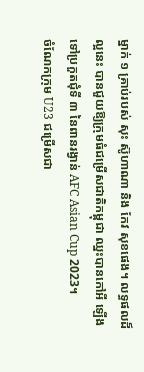ម្នាក់ ១ គ្រាប់របស់ សុះ ស៊ូហាណា និង កែវ សុខផេង។ លទ្ធផលដ៏ល្អនេះ បានជួយឱ្យក្រុមធំជម្រើសជាតិកម្ពុជា ឈ្នះបានកៅអី ឡើងទៅប្រកួតជុំទី ៣ នៃពានរង្វាន់ AFC Asian Cup 2023។
ចំណែកក្រុម U23 ជម្រើសជា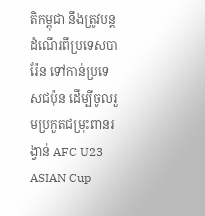តិកម្ពុជា នឹងត្រូវបន្តដំណើរពីប្រទេសបារ៉ែន ទៅកាន់ប្រទេសជប៉ុន ដើម្បីចូលរួមប្រកួតជម្រុះពានរង្វាន់ AFC U23 ASIAN Cup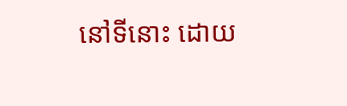នៅទីនោះ ដោយ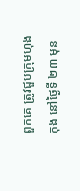ពួកគេ ត្រូវជួបក្រុមហុងកុង នៅថ្ងៃទី ២៣ មុន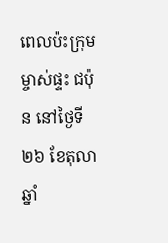ពេលប៉ះក្រុមម្ចាស់ផ្ទះ ជប៉ុន នៅថ្ងៃទី ២៦ ខែតុលា ឆ្នាំ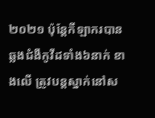២០២១ ប៉ុន្តែកីឡាករបានឆ្លងជំងឺកូវីដទាំង៦នាក់ ខាងលើ ត្រូវបន្តស្នាក់នៅស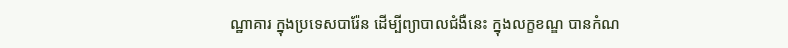ណ្ឋាគារ ក្នុងប្រទេសបារ៉ែន ដើម្បីព្យាបាលជំងឺនេះ ក្នុងលក្ខខណ្ឌ បានកំណ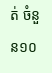ត់ ចំនួន១០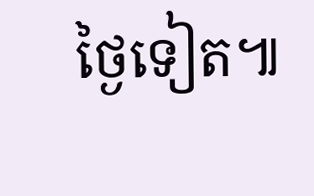ថ្ងៃទៀត៕